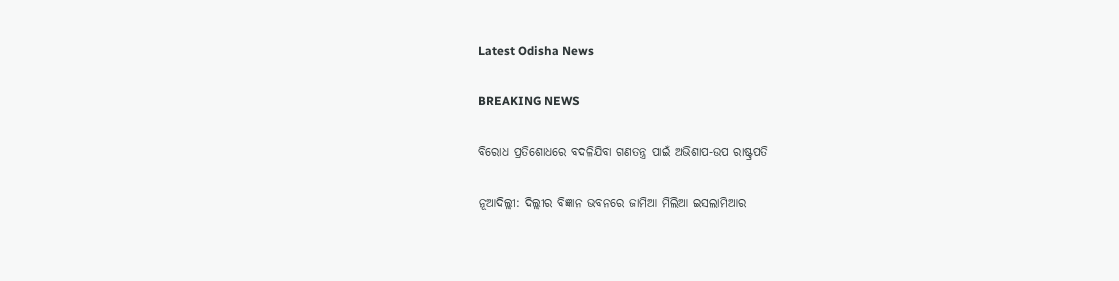Latest Odisha News

BREAKING NEWS

ବିରୋଧ ପ୍ରତିଶୋଧରେ ବଦଳିଯିବା ଗଣତନ୍ତ୍ର ପାଇଁ ଅଭିଶାପ-ଉପ ରାଷ୍ଟ୍ରପତି

ନୂଆଦିଲ୍ଲୀ: ଦିଲ୍ଲୀର ବିଜ୍ଞାନ ଭବନରେ ଜାମିଆ ମିଲିଆ ଇସଲାମିଆର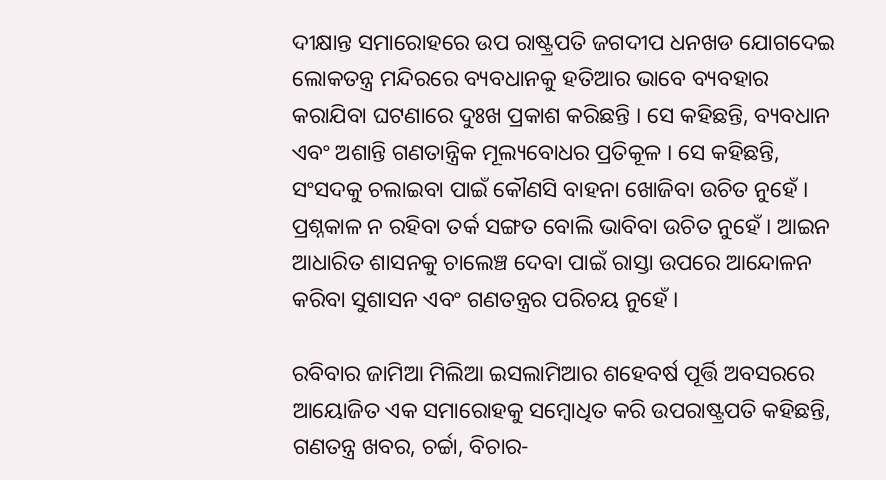ଦୀକ୍ଷାନ୍ତ ସମାରୋହରେ ଉପ ରାଷ୍ଟ୍ରପତି ଜଗଦୀପ ଧନଖଡ ଯୋଗଦେଇ ଲୋକତନ୍ତ୍ର ମନ୍ଦିରରେ ବ୍ୟବଧାନକୁ ହତିଆର ଭାବେ ବ୍ୟବହାର କରାଯିବା ଘଟଣାରେ ଦୁଃଖ ପ୍ରକାଶ କରିଛନ୍ତି । ସେ କହିଛନ୍ତି, ବ୍ୟବଧାନ ଏବଂ ଅଶାନ୍ତି ଗଣତାନ୍ତ୍ରିକ ମୂଲ୍ୟବୋଧର ପ୍ରତିକୂଳ । ସେ କହିଛନ୍ତି, ସଂସଦକୁ ଚଲାଇବା ପାଇଁ କୌଣସି ବାହନା ଖୋଜିବା ଉଚିତ ନୁହେଁ ।  ପ୍ରଶ୍ନକାଳ ନ ରହିବା ତର୍କ ସଙ୍ଗତ ବୋଲି ଭାବିବା ଉଚିତ ନୁହେଁ । ଆଇନ ଆଧାରିତ ଶାସନକୁ ଚାଲେଞ୍ଚ ଦେବା ପାଇଁ ରାସ୍ତା ଉପରେ ଆନ୍ଦୋଳନ କରିବା ସୁଶାସନ ଏବଂ ଗଣତନ୍ତ୍ରର ପରିଚୟ ନୁହେଁ ।

ରବିବାର ଜାମିଆ ମିଲିଆ ଇସଲାମିଆର ଶହେବର୍ଷ ପୂର୍ତ୍ତି ଅବସରରେ ଆୟୋଜିତ ଏକ ସମାରୋହକୁ ସମ୍ବୋଧିତ କରି ଉପରାଷ୍ଟ୍ରପତି କହିଛନ୍ତି, ଗଣତନ୍ତ୍ର ଖବର, ଚର୍ଚ୍ଚା, ବିଚାର-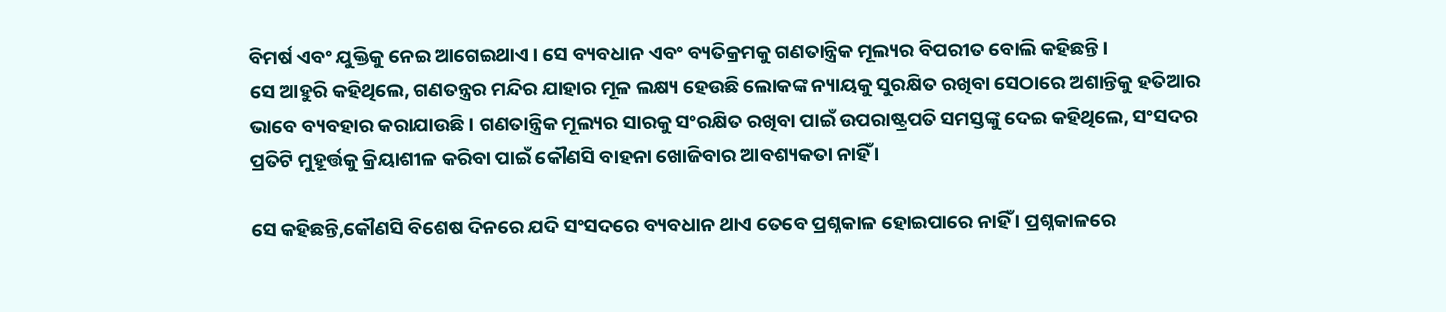ବିମର୍ଷ ଏବଂ ଯୁକ୍ତିକୁ ନେଇ ଆଗେଇଥାଏ । ସେ ବ୍ୟବଧାନ ଏବଂ ବ୍ୟତିକ୍ରମକୁ ଗଣତାନ୍ତ୍ରିକ ମୂଲ୍ୟର ବିପରୀତ ବୋଲି କହିଛନ୍ତି ।
ସେ ଆହୁରି କହିଥିଲେ, ଗଣତନ୍ତ୍ରର ମନ୍ଦିର ଯାହାର ମୂଳ ଲକ୍ଷ୍ୟ ହେଉଛି ଲୋକଙ୍କ ନ୍ୟାୟକୁ ସୁରକ୍ଷିତ ରଖିବା ସେଠାରେ ଅଶାନ୍ତିକୁ ହତିଆର ଭାବେ ବ୍ୟବହାର କରାଯାଉଛି । ଗଣତାନ୍ତ୍ରିକ ମୂଲ୍ୟର ସାରକୁ ସଂରକ୍ଷିତ ରଖିବା ପାଇଁ ଉପରାଷ୍ଟ୍ରପତି ସମସ୍ତଙ୍କୁ ଦେଇ କହିଥିଲେ, ସଂସଦର ପ୍ରତିଟି ମୁହୂର୍ତ୍ତକୁ କ୍ରିୟାଶୀଳ କରିବା ପାଇଁ କୌଣସି ବାହନା ଖୋଜିବାର ଆବଶ୍ୟକତା ନାହିଁ ।

ସେ କହିଛନ୍ତି,କୌଣସି ବିଶେଷ ଦିନରେ ଯଦି ସଂସଦରେ ବ୍ୟବଧାନ ଥାଏ ତେବେ ପ୍ରଶ୍ନକାଳ ହୋଇପାରେ ନାହିଁ । ପ୍ରଶ୍ନକାଳରେ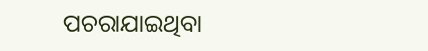ପଚରାଯାଇଥିବା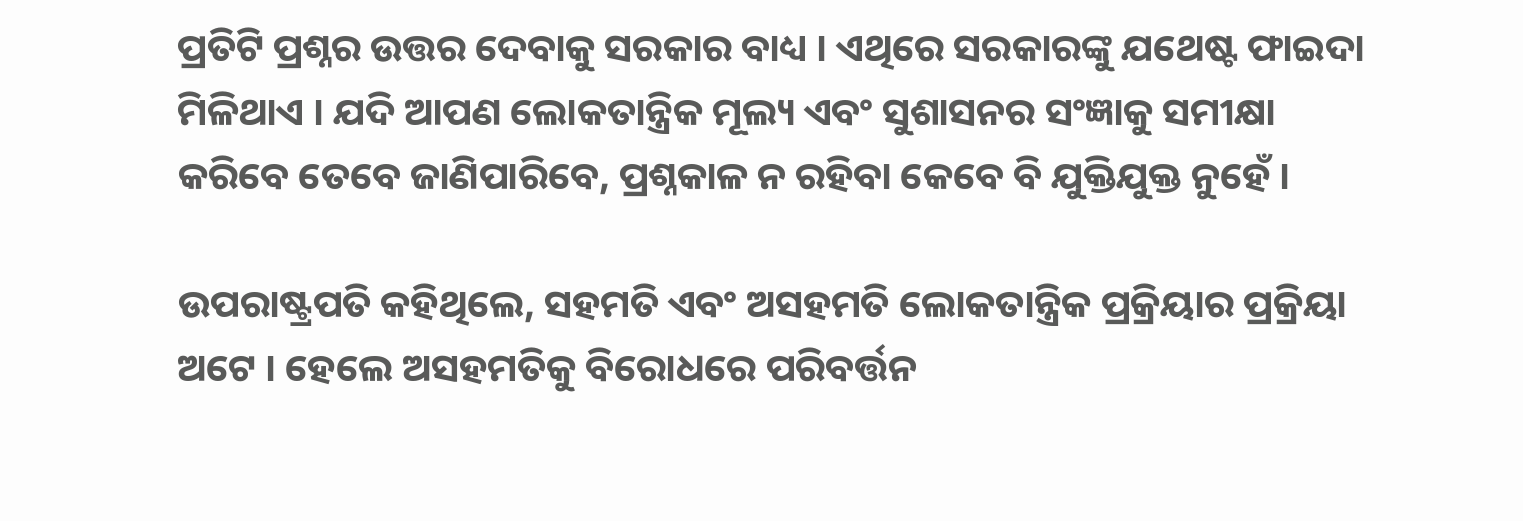ପ୍ରତିଟି ପ୍ରଶ୍ନର ଉତ୍ତର ଦେବାକୁ ସରକାର ବାଧ୍ୟ । ଏଥିରେ ସରକାରଙ୍କୁ ଯଥେଷ୍ଟ ଫାଇଦା ମିଳିଥାଏ । ଯଦି ଆପଣ ଲୋକତାନ୍ତ୍ରିକ ମୂଲ୍ୟ ଏବଂ ସୁଶାସନର ସଂଜ୍ଞାକୁ ସମୀକ୍ଷା କରିବେ ତେବେ ଜାଣିପାରିବେ, ପ୍ରଶ୍ନକାଳ ନ ରହିବା କେବେ ବି ଯୁକ୍ତିଯୁକ୍ତ ନୁହେଁ ।

ଉପରାଷ୍ଟ୍ରପତି କହିଥିଲେ, ସହମତି ଏବଂ ଅସହମତି ଲୋକତାନ୍ତ୍ରିକ ପ୍ରକ୍ରିୟାର ପ୍ରକ୍ରିୟା ଅଟେ । ହେଲେ ଅସହମତିକୁ ବିରୋଧରେ ପରିବର୍ତ୍ତନ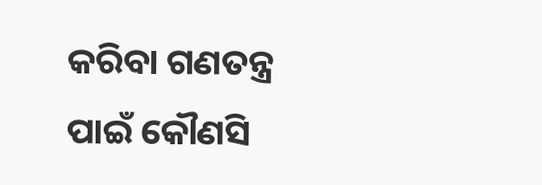କରିବା ଗଣତନ୍ତ୍ର ପାଇଁ କୌଣସି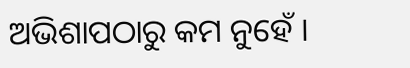ଅଭିଶାପଠାରୁ କମ ନୁହେଁ ।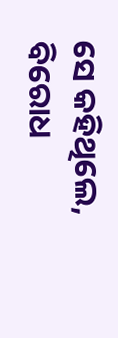ସେ କହିଥିଲେ, ବିରୋଧ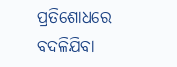ପ୍ରତିଶୋଧରେ ବଦଳିଯିବା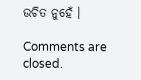ଉଚିତ ନୁହେଁ ।

Comments are closed.